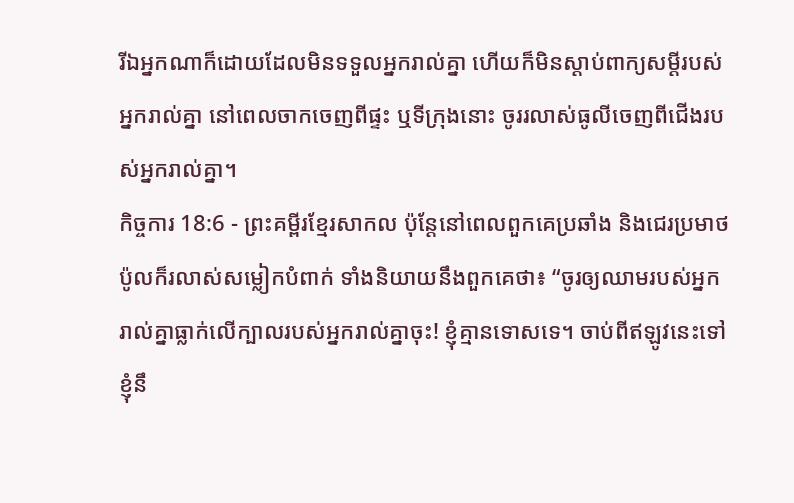រីឯអ្នកណាក៏ដោយដែលមិនទទួលអ្នករាល់គ្នា ហើយក៏មិនស្ដាប់ពាក្យសម្ដីរបស់អ្នករាល់គ្នា នៅពេលចាកចេញពីផ្ទះ ឬទីក្រុងនោះ ចូររលាស់ធូលីចេញពីជើងរបស់អ្នករាល់គ្នា។
កិច្ចការ 18:6 - ព្រះគម្ពីរខ្មែរសាកល ប៉ុន្តែនៅពេលពួកគេប្រឆាំង និងជេរប្រមាថ ប៉ូលក៏រលាស់សម្លៀកបំពាក់ ទាំងនិយាយនឹងពួកគេថា៖ “ចូរឲ្យឈាមរបស់អ្នករាល់គ្នាធ្លាក់លើក្បាលរបស់អ្នករាល់គ្នាចុះ! ខ្ញុំគ្មានទោសទេ។ ចាប់ពីឥឡូវនេះទៅ ខ្ញុំនឹ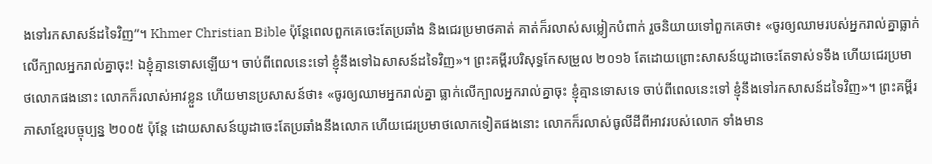ងទៅរកសាសន៍ដទៃវិញ”។ Khmer Christian Bible ប៉ុន្ដែពេលពួកគេចេះតែប្រឆាំង និងជេរប្រមាថគាត់ គាត់ក៏រលាស់សម្លៀកបំពាក់ រួចនិយាយទៅពួកគេថា៖ «ចូរឲ្យឈាមរបស់អ្នករាល់គ្នាធ្លាក់លើក្បាលអ្នករាល់គ្នាចុះ! ឯខ្ញុំគ្មានទោសឡើយ។ ចាប់ពីពេលនេះទៅ ខ្ញុំនឹងទៅឯសាសន៍ដទៃវិញ»។ ព្រះគម្ពីរបរិសុទ្ធកែសម្រួល ២០១៦ តែដោយព្រោះសាសន៍យូដាចេះតែទាស់ទទឹង ហើយជេរប្រមាថលោកផងនោះ លោកក៏រលាស់អាវខ្លួន ហើយមានប្រសាសន៍ថា៖ «ចូរឲ្យឈាមអ្នករាល់គ្នា ធ្លាក់លើក្បាលអ្នករាល់គ្នាចុះ ខ្ញុំគ្មានទោសទេ ចាប់ពីពេលនេះទៅ ខ្ញុំនឹងទៅរកសាសន៍ដទៃវិញ»។ ព្រះគម្ពីរភាសាខ្មែរបច្ចុប្បន្ន ២០០៥ ប៉ុន្តែ ដោយសាសន៍យូដាចេះតែប្រឆាំងនឹងលោក ហើយជេរប្រមាថលោកទៀតផងនោះ លោកក៏រលាស់ធូលីដីពីអាវរបស់លោក ទាំងមាន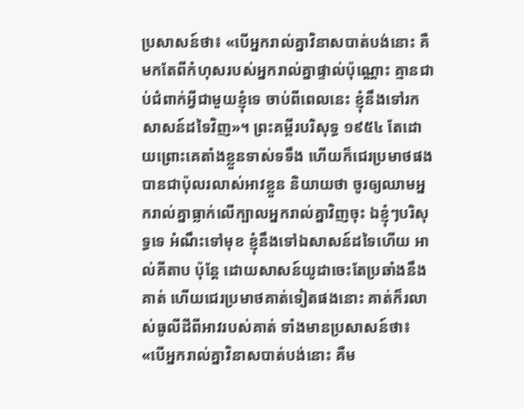ប្រសាសន៍ថា៖ «បើអ្នករាល់គ្នាវិនាសបាត់បង់នោះ គឺមកតែពីកំហុសរបស់អ្នករាល់គ្នាផ្ទាល់ប៉ុណ្ណោះ គ្មានជាប់ជំពាក់អ្វីជាមួយខ្ញុំទេ ចាប់ពីពេលនេះ ខ្ញុំនឹងទៅរកសាសន៍ដទៃវិញ»។ ព្រះគម្ពីរបរិសុទ្ធ ១៩៥៤ តែដោយព្រោះគេតាំងខ្លួនទាស់ទទឹង ហើយក៏ជេរប្រមាថផង បានជាប៉ុលរលាស់អាវខ្លួន និយាយថា ចូរឲ្យឈាមអ្នករាល់គ្នាធ្លាក់លើក្បាលអ្នករាល់គ្នាវិញចុះ ឯខ្ញុំៗបរិសុទ្ធទេ អំណឹះទៅមុខ ខ្ញុំនឹងទៅឯសាសន៍ដទៃហើយ អាល់គីតាប ប៉ុន្ដែ ដោយសាសន៍យូដាចេះតែប្រឆាំងនឹងគាត់ ហើយជេរប្រមាថគាត់ទៀតផងនោះ គាត់ក៏រលាស់ធូលីដីពីអាវរបស់គាត់ ទាំងមានប្រសាសន៍ថា៖ «បើអ្នករាល់គ្នាវិនាសបាត់បង់នោះ គឺម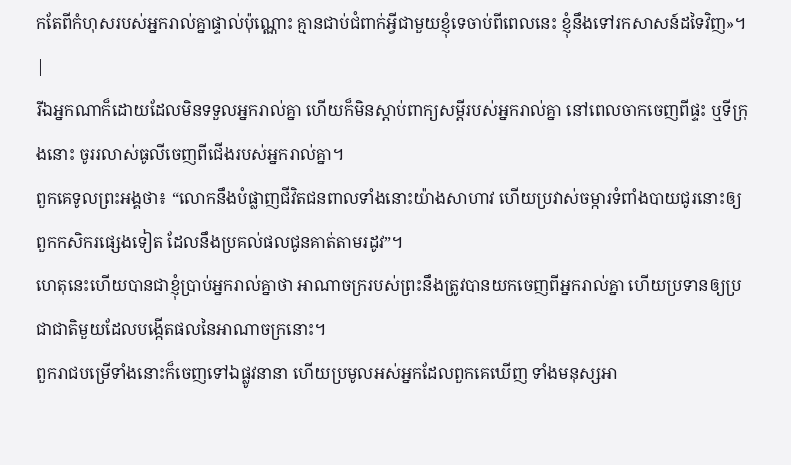កតែពីកំហុសរបស់អ្នករាល់គ្នាផ្ទាល់ប៉ុណ្ណោះ គ្មានជាប់ជំពាក់អ្វីជាមួយខ្ញុំទេចាប់ពីពេលនេះ ខ្ញុំនឹងទៅរកសាសន៍ដទៃវិញ»។ |
រីឯអ្នកណាក៏ដោយដែលមិនទទួលអ្នករាល់គ្នា ហើយក៏មិនស្ដាប់ពាក្យសម្ដីរបស់អ្នករាល់គ្នា នៅពេលចាកចេញពីផ្ទះ ឬទីក្រុងនោះ ចូររលាស់ធូលីចេញពីជើងរបស់អ្នករាល់គ្នា។
ពួកគេទូលព្រះអង្គថា៖ “លោកនឹងបំផ្លាញជីវិតជនពាលទាំងនោះយ៉ាងសាហាវ ហើយប្រវាស់ចម្ការទំពាំងបាយជូរនោះឲ្យពួកកសិករផ្សេងទៀត ដែលនឹងប្រគល់ផលជូនគាត់តាមរដូវ”។
ហេតុនេះហើយបានជាខ្ញុំប្រាប់អ្នករាល់គ្នាថា អាណាចក្ររបស់ព្រះនឹងត្រូវបានយកចេញពីអ្នករាល់គ្នា ហើយប្រទានឲ្យប្រជាជាតិមួយដែលបង្កើតផលនៃអាណាចក្រនោះ។
ពួករាជបម្រើទាំងនោះក៏ចេញទៅឯផ្លូវនានា ហើយប្រមូលអស់អ្នកដែលពួកគេឃើញ ទាំងមនុស្សអា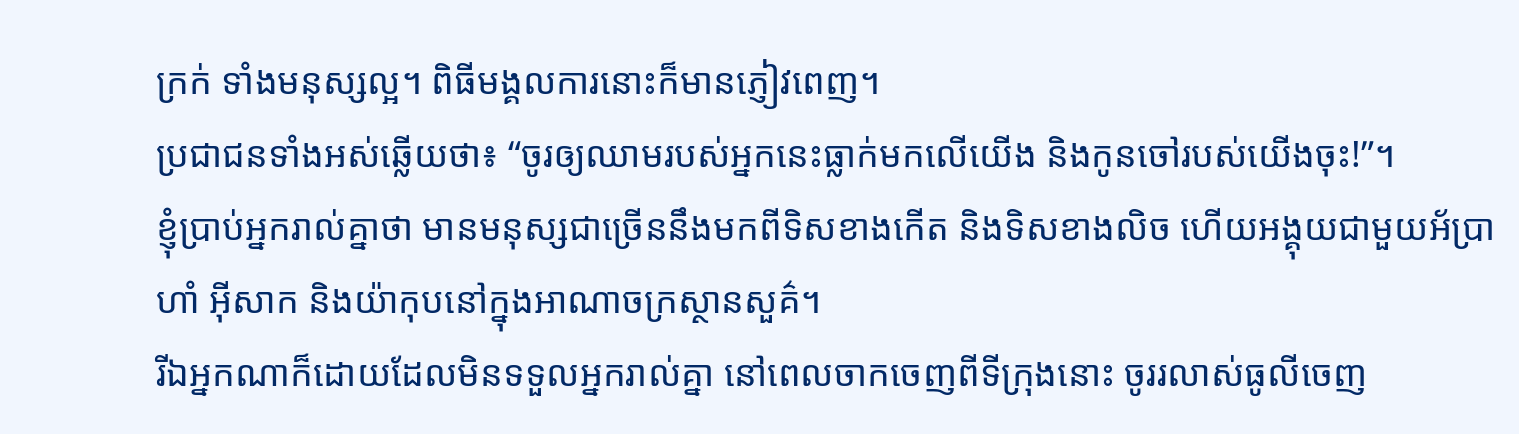ក្រក់ ទាំងមនុស្សល្អ។ ពិធីមង្គលការនោះក៏មានភ្ញៀវពេញ។
ប្រជាជនទាំងអស់ឆ្លើយថា៖ “ចូរឲ្យឈាមរបស់អ្នកនេះធ្លាក់មកលើយើង និងកូនចៅរបស់យើងចុះ!”។
ខ្ញុំប្រាប់អ្នករាល់គ្នាថា មានមនុស្សជាច្រើននឹងមកពីទិសខាងកើត និងទិសខាងលិច ហើយអង្គុយជាមួយអ័ប្រាហាំ អ៊ីសាក និងយ៉ាកុបនៅក្នុងអាណាចក្រស្ថានសួគ៌។
រីឯអ្នកណាក៏ដោយដែលមិនទទួលអ្នករាល់គ្នា នៅពេលចាកចេញពីទីក្រុងនោះ ចូររលាស់ធូលីចេញ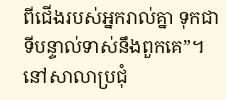ពីជើងរបស់អ្នករាល់គ្នា ទុកជាទីបន្ទាល់ទាស់នឹងពួកគេ”។
នៅសាលាប្រជុំ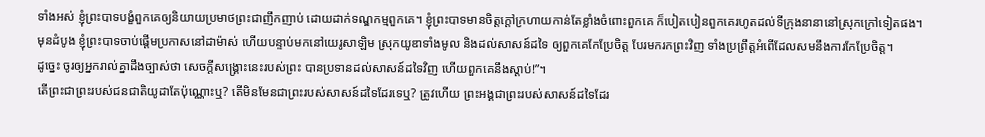ទាំងអស់ ខ្ញុំព្រះបាទបង្ខំពួកគេឲ្យនិយាយប្រមាថព្រះជាញឹកញាប់ ដោយដាក់ទណ្ឌកម្មពួកគេ។ ខ្ញុំព្រះបាទមានចិត្តក្ដៅក្រហាយកាន់តែខ្លាំងចំពោះពួកគេ ក៏បៀតបៀនពួកគេរហូតដល់ទីក្រុងនានានៅស្រុកក្រៅទៀតផង។
មុនដំបូង ខ្ញុំព្រះបាទចាប់ផ្ដើមប្រកាសនៅដាម៉ាស់ ហើយបន្ទាប់មកនៅយេរូសាឡិម ស្រុកយូឌាទាំងមូល និងដល់សាសន៍ដទៃ ឲ្យពួកគេកែប្រែចិត្ត បែរមករកព្រះវិញ ទាំងប្រព្រឹត្តអំពើដែលសមនឹងការកែប្រែចិត្ត។
ដូច្នេះ ចូរឲ្យអ្នករាល់គ្នាដឹងច្បាស់ថា សេចក្ដីសង្គ្រោះនេះរបស់ព្រះ បានប្រទានដល់សាសន៍ដទៃវិញ ហើយពួកគេនឹងស្ដាប់!”។
តើព្រះជាព្រះរបស់ជនជាតិយូដាតែប៉ុណ្ណោះឬ? តើមិនមែនជាព្រះរបស់សាសន៍ដទៃដែរទេឬ? ត្រូវហើយ ព្រះអង្គជាព្រះរបស់សាសន៍ដទៃដែរ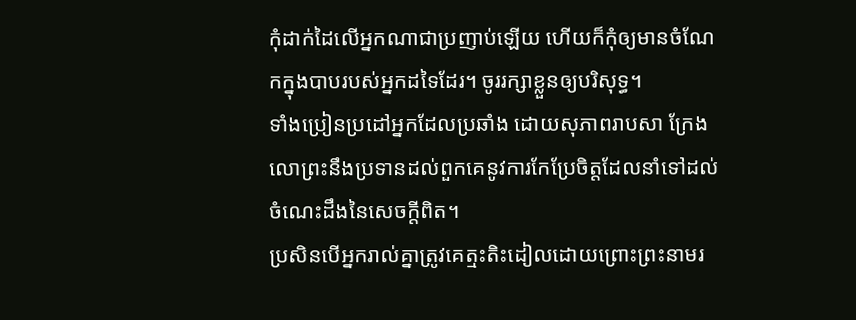កុំដាក់ដៃលើអ្នកណាជាប្រញាប់ឡើយ ហើយក៏កុំឲ្យមានចំណែកក្នុងបាបរបស់អ្នកដទៃដែរ។ ចូររក្សាខ្លួនឲ្យបរិសុទ្ធ។
ទាំងប្រៀនប្រដៅអ្នកដែលប្រឆាំង ដោយសុភាពរាបសា ក្រែងលោព្រះនឹងប្រទានដល់ពួកគេនូវការកែប្រែចិត្តដែលនាំទៅដល់ចំណេះដឹងនៃសេចក្ដីពិត។
ប្រសិនបើអ្នករាល់គ្នាត្រូវគេត្មះតិះដៀលដោយព្រោះព្រះនាមរ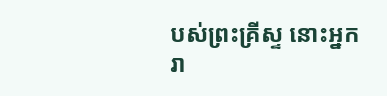បស់ព្រះគ្រីស្ទ នោះអ្នករា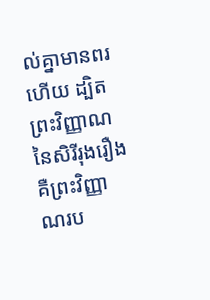ល់គ្នាមានពរហើយ ដ្បិតព្រះវិញ្ញាណនៃសិរីរុងរឿង គឺព្រះវិញ្ញាណរប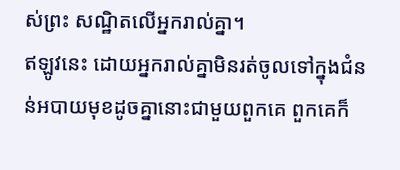ស់ព្រះ សណ្ឋិតលើអ្នករាល់គ្នា។
ឥឡូវនេះ ដោយអ្នករាល់គ្នាមិនរត់ចូលទៅក្នុងជំនន់អបាយមុខដូចគ្នានោះជាមួយពួកគេ ពួកគេក៏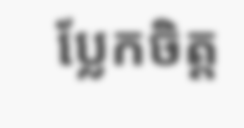ប្លែកចិត្ត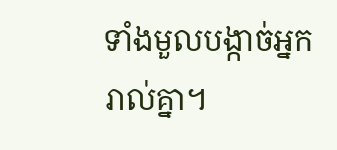ទាំងមួលបង្កាច់អ្នករាល់គ្នា។